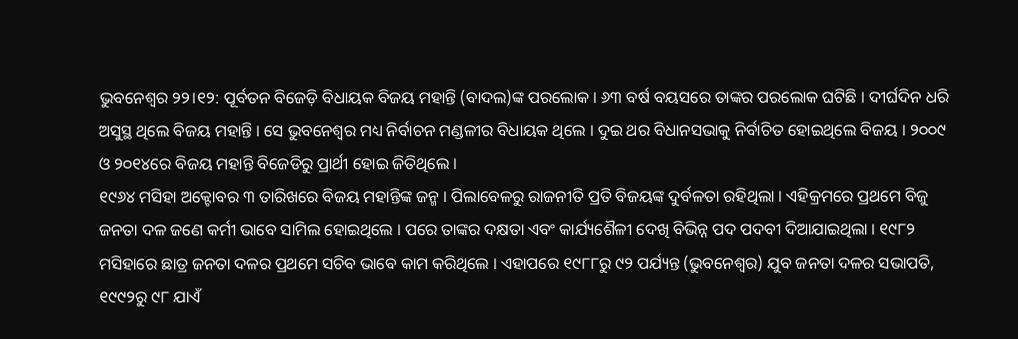ଭୁବନେଶ୍ବର ୨୨।୧୨: ପୂର୍ବତନ ବିଜେଡ଼ି ବିଧାୟକ ବିଜୟ ମହାନ୍ତି (ବାଦଲ)ଙ୍କ ପରଲୋକ । ୬୩ ବର୍ଷ ବୟସରେ ତାଙ୍କର ପରଲୋକ ଘଟିଛି । ଦୀର୍ଘଦିନ ଧରି ଅସୁସ୍ଥ ଥିଲେ ବିଜୟ ମହାନ୍ତି । ସେ ଭୁବନେଶ୍ବର ମଧ୍ୟ ନିର୍ବାଚନ ମଣ୍ଡଳୀର ବିଧାୟକ ଥିଲେ । ଦୁଇ ଥର ବିଧାନସଭାକୁ ନିର୍ବାଚିତ ହୋଇଥିଲେ ବିଜୟ । ୨୦୦୯ ଓ ୨୦୧୪ରେ ବିଜୟ ମହାନ୍ତି ବିଜେଡିରୁ ପ୍ରାର୍ଥୀ ହୋଇ ଜିତିଥିଲେ ।
୧୯୬୪ ମସିହା ଅକ୍ଟୋବର ୩ ତାରିଖରେ ବିଜୟ ମହାନ୍ତିଙ୍କ ଜନ୍ମ । ପିଲାବେଳରୁ ରାଜନୀତି ପ୍ରତି ବିଜୟଙ୍କ ଦୁର୍ବଳତା ରହିଥିଲା । ଏହିକ୍ରମରେ ପ୍ରଥମେ ବିଜୁ ଜନତା ଦଳ ଜଣେ କର୍ମୀ ଭାବେ ସାମିଲ ହୋଇଥିଲେ । ପରେ ତାଙ୍କର ଦକ୍ଷତା ଏବଂ କାର୍ଯ୍ୟଶୈଳୀ ଦେଖି ବିଭିନ୍ନ ପଦ ପଦବୀ ଦିଆଯାଇଥିଲା । ୧୯୮୨ ମସିହାରେ ଛାତ୍ର ଜନତା ଦଳର ପ୍ରଥମେ ସଚିବ ଭାବେ କାମ କରିଥିଲେ । ଏହାପରେ ୧୯୮୮ରୁ ୯୨ ପର୍ଯ୍ୟନ୍ତ (ଭୁବନେଶ୍ୱର) ଯୁବ ଜନତା ଦଳର ସଭାପତି, ୧୯୯୨ରୁ ୯୮ ଯାଏଁ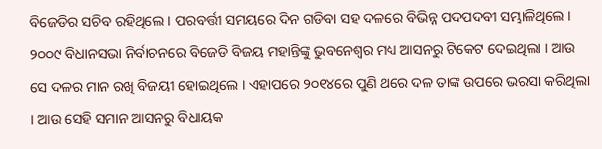ବିଜେଡିର ସଚିବ ରହିଥିଲେ । ପରବର୍ତ୍ତୀ ସମୟରେ ଦିନ ଗଡିବା ସହ ଦଳରେ ବିଭିନ୍ନ ପଦପଦବୀ ସମ୍ଭାଳିଥିଲେ।
୨୦୦୯ ବିଧାନସଭା ନିର୍ବାଚନରେ ବିଜେଡି ବିଜୟ ମହାନ୍ତିଙ୍କୁ ଭୁବନେଶ୍ୱର ମଧ୍ୟ ଆସନରୁ ଟିକେଟ ଦେଇଥିଲା । ଆଉ ସେ ଦଳର ମାନ ରଖି ବିଜୟୀ ହୋଇଥିଲେ । ଏହାପରେ ୨୦୧୪ରେ ପୁଣି ଥରେ ଦଳ ତାଙ୍କ ଉପରେ ଭରସା କରିଥିଲା । ଆଉ ସେହି ସମାନ ଆସନରୁ ବିଧାୟକ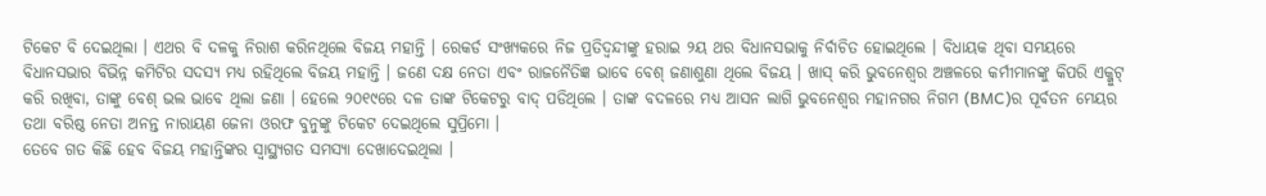ଟିକେଟ ବି ଦେଇଥିଲା । ଏଥର ବି ଦଳକୁ ନିରାଶ କରିନଥିଲେ ବିଜୟ ମହାନ୍ତି । ରେକର୍ଡ ସଂଖ୍ୟକରେ ନିଜ ପ୍ରତିଦ୍ୱନ୍ଦୀଙ୍କୁ ହରାଇ ୨ୟ ଥର ବିଧାନସଭାକୁ ନିର୍ବାଚିତ ହୋଇଥିଲେ । ବିଧାୟକ ଥିବା ସମୟରେ ବିଧାନସଭାର ବିଭିନ୍ନ କମିଟିର ସଦସ୍ୟ ମଧ୍ୟ ରହିଥିଲେ ବିଜୟ ମହାନ୍ତି । ଜଣେ ଦକ୍ଷ ନେତା ଏବଂ ରାଜନୈତିଜ୍ଞ ଭାବେ ବେଶ୍ ଜଣାଶୁଣା ଥିଲେ ବିଜୟ । ଖାସ୍ କରି ଭୁବନେଶ୍ୱର ଅଞ୍ଚଳରେ କର୍ମୀମାନଙ୍କୁ କିପରି ଏକ୍ଜୁଟ୍ କରି ରଖିବା, ତାଙ୍କୁ ବେଶ୍ ଭଲ ଭାବେ ଥିଲା ଜଣା । ହେଲେ ୨୦୧୯ରେ ଦଳ ତାଙ୍କ ଟିକେଟରୁ ବାଦ୍ ପଡିଥିଲେ । ତାଙ୍କ ବଦଳରେ ମଧ୍ୟ ଆସନ ଲାଗି ଭୁବନେଶ୍ୱର ମହାନଗର ନିଗମ (BMC)ର ପୂର୍ବତନ ମେୟର ତଥା ବରିଷ୍ଠ ନେତା ଅନନ୍ତ ନାରାୟଣ ଜେନା ଓରଫ ବୁନୁଙ୍କୁ ଟିକେଟ ଦେଇଥିଲେ ସୁପ୍ରିମୋ ।
ତେବେ ଗତ କିଛି ହେବ ବିଜୟ ମହାନ୍ତିଙ୍କର ସ୍ୱାସ୍ଥ୍ୟଗତ ସମସ୍ୟା ଦେଖାଦେଇଥିଲା ।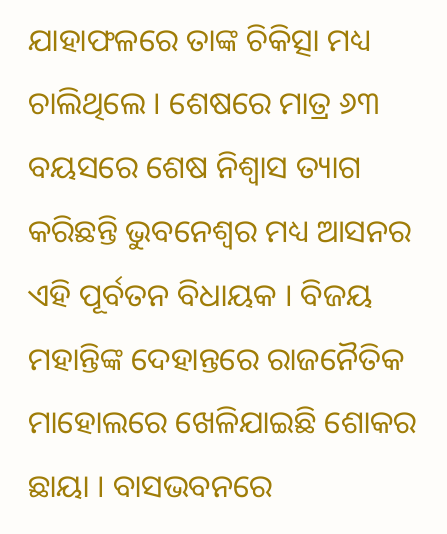ଯାହାଫଳରେ ତାଙ୍କ ଚିକିତ୍ସା ମଧ୍ୟ ଚାଲିଥିଲେ । ଶେଷରେ ମାତ୍ର ୬୩ ବୟସରେ ଶେଷ ନିଶ୍ୱାସ ତ୍ୟାଗ କରିଛନ୍ତି ଭୁବନେଶ୍ୱର ମଧ୍ୟ ଆସନର ଏହି ପୂର୍ବତନ ବିଧାୟକ । ବିଜୟ ମହାନ୍ତିଙ୍କ ଦେହାନ୍ତରେ ରାଜନୈତିକ ମାହୋଲରେ ଖେଳିଯାଇଛି ଶୋକର ଛାୟା । ବାସଭବନରେ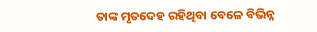ତାଙ୍କ ମୃତଦେହ ରହିଥିବା ବେଳେ ବିଭିନ୍ନ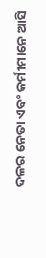ଦଳର ନେତା ଏବଂ କର୍ମୀମାନେ ଆସି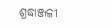ଶ୍ରଦ୍ଧାଞ୍ଜଳୀ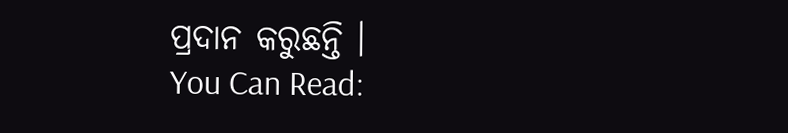ପ୍ରଦାନ କରୁଛନ୍ତି ।
You Can Read: